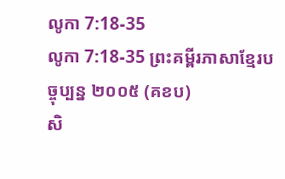លូកា 7:18-35
លូកា 7:18-35 ព្រះគម្ពីរភាសាខ្មែរបច្ចុប្បន្ន ២០០៥ (គខប)
សិ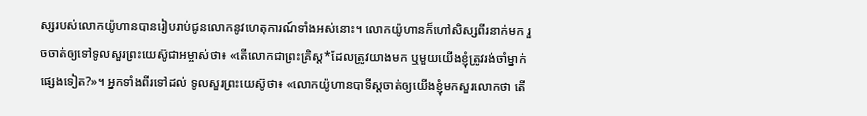ស្សរបស់លោកយ៉ូហានបានរៀបរាប់ជូនលោកនូវហេតុការណ៍ទាំងអស់នោះ។ លោកយ៉ូហានក៏ហៅសិស្សពីរនាក់មក រួចចាត់ឲ្យទៅទូលសួរព្រះយេស៊ូជាអម្ចាស់ថា៖ «តើលោកជាព្រះគ្រិស្ត*ដែលត្រូវយាងមក ឬមួយយើងខ្ញុំត្រូវរង់ចាំម្នាក់ផ្សេងទៀត?»។ អ្នកទាំងពីរទៅដល់ ទូលសួរព្រះយេស៊ូថា៖ «លោកយ៉ូហានបាទីស្ដចាត់ឲ្យយើងខ្ញុំមកសួរលោកថា តើ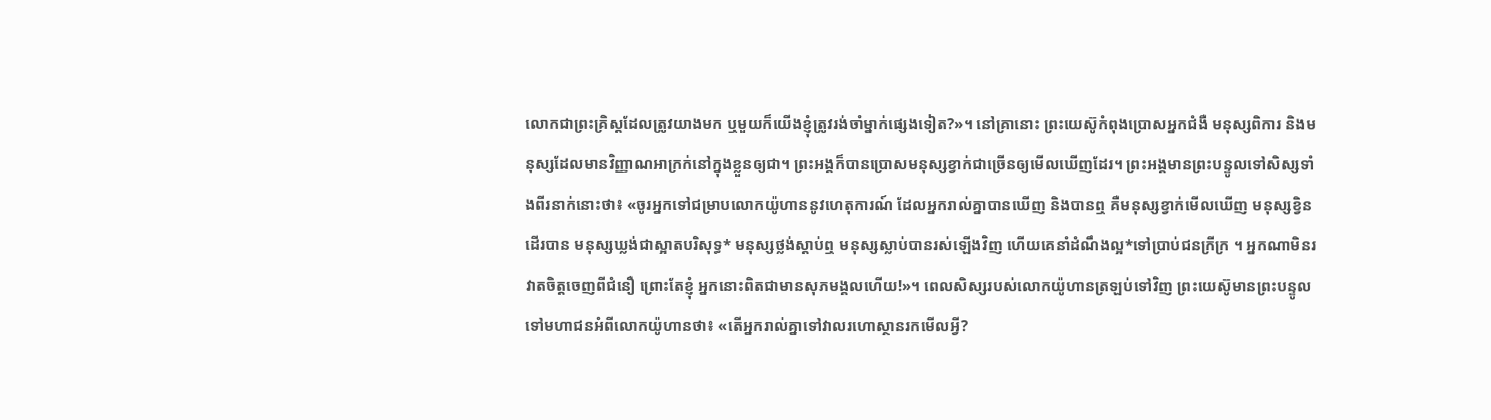លោកជាព្រះគ្រិស្តដែលត្រូវយាងមក ឬមួយក៏យើងខ្ញុំត្រូវរង់ចាំម្នាក់ផ្សេងទៀត?»។ នៅគ្រានោះ ព្រះយេស៊ូកំពុងប្រោសអ្នកជំងឺ មនុស្សពិការ និងមនុស្សដែលមានវិញ្ញាណអាក្រក់នៅក្នុងខ្លួនឲ្យជា។ ព្រះអង្គក៏បានប្រោសមនុស្សខ្វាក់ជាច្រើនឲ្យមើលឃើញដែរ។ ព្រះអង្គមានព្រះបន្ទូលទៅសិស្សទាំងពីរនាក់នោះថា៖ «ចូរអ្នកទៅជម្រាបលោកយ៉ូហាននូវហេតុការណ៍ ដែលអ្នករាល់គ្នាបានឃើញ និងបានឮ គឺមនុស្សខ្វាក់មើលឃើញ មនុស្សខ្វិនដើរបាន មនុស្សឃ្លង់ជាស្អាតបរិសុទ្ធ* មនុស្សថ្លង់ស្ដាប់ឮ មនុស្សស្លាប់បានរស់ឡើងវិញ ហើយគេនាំដំណឹងល្អ*ទៅប្រាប់ជនក្រីក្រ ។ អ្នកណាមិនរវាតចិត្តចេញពីជំនឿ ព្រោះតែខ្ញុំ អ្នកនោះពិតជាមានសុភមង្គលហើយ!»។ ពេលសិស្សរបស់លោកយ៉ូហានត្រឡប់ទៅវិញ ព្រះយេស៊ូមានព្រះបន្ទូលទៅមហាជនអំពីលោកយ៉ូហានថា៖ «តើអ្នករាល់គ្នាទៅវាលរហោស្ថានរកមើលអ្វី?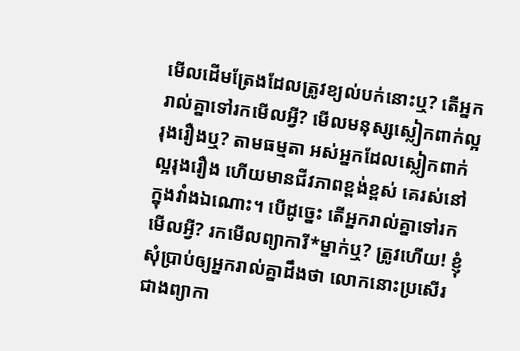មើលដើមត្រែងដែលត្រូវខ្យល់បក់នោះឬ? តើអ្នករាល់គ្នាទៅរកមើលអ្វី? មើលមនុស្សស្លៀកពាក់ល្អរុងរឿងឬ? តាមធម្មតា អស់អ្នកដែលស្លៀកពាក់ល្អរុងរឿង ហើយមានជីវភាពខ្ពង់ខ្ពស់ គេរស់នៅក្នុងវាំងឯណោះ។ បើដូច្នេះ តើអ្នករាល់គ្នាទៅរកមើលអ្វី? រកមើលព្យាការី*ម្នាក់ឬ? ត្រូវហើយ! ខ្ញុំសុំប្រាប់ឲ្យអ្នករាល់គ្នាដឹងថា លោកនោះប្រសើរជាងព្យាកា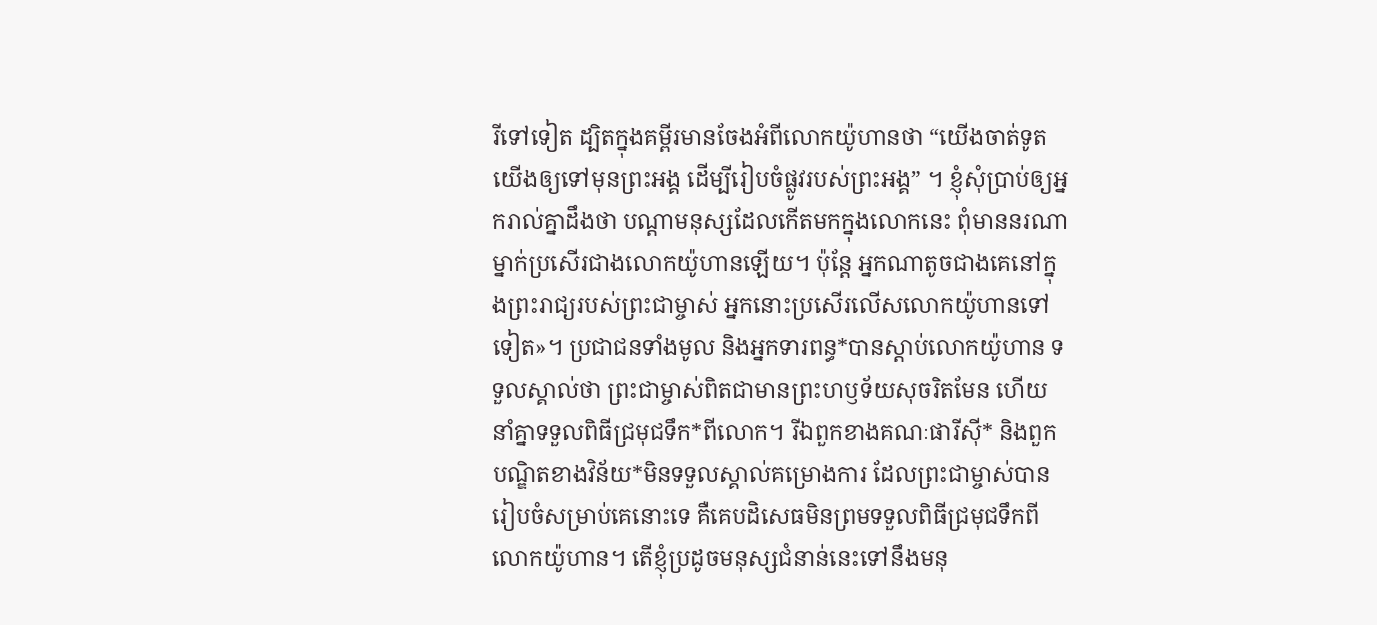រីទៅទៀត ដ្បិតក្នុងគម្ពីរមានចែងអំពីលោកយ៉ូហានថា “យើងចាត់ទូតយើងឲ្យទៅមុនព្រះអង្គ ដើម្បីរៀបចំផ្លូវរបស់ព្រះអង្គ” ។ ខ្ញុំសុំប្រាប់ឲ្យអ្នករាល់គ្នាដឹងថា បណ្ដាមនុស្សដែលកើតមកក្នុងលោកនេះ ពុំមាននរណាម្នាក់ប្រសើរជាងលោកយ៉ូហានឡើយ។ ប៉ុន្តែ អ្នកណាតូចជាងគេនៅក្នុងព្រះរាជ្យរបស់ព្រះជាម្ចាស់ អ្នកនោះប្រសើរលើសលោកយ៉ូហានទៅទៀត»។ ប្រជាជនទាំងមូល និងអ្នកទារពន្ធ*បានស្ដាប់លោកយ៉ូហាន ទទួលស្គាល់ថា ព្រះជាម្ចាស់ពិតជាមានព្រះហឫទ័យសុចរិតមែន ហើយនាំគ្នាទទួលពិធីជ្រមុជទឹក*ពីលោក។ រីឯពួកខាងគណៈផារីស៊ី* និងពួកបណ្ឌិតខាងវិន័យ*មិនទទួលស្គាល់គម្រោងការ ដែលព្រះជាម្ចាស់បានរៀបចំសម្រាប់គេនោះទេ គឺគេបដិសេធមិនព្រមទទួលពិធីជ្រមុជទឹកពីលោកយ៉ូហាន។ តើខ្ញុំប្រដូចមនុស្សជំនាន់នេះទៅនឹងមនុ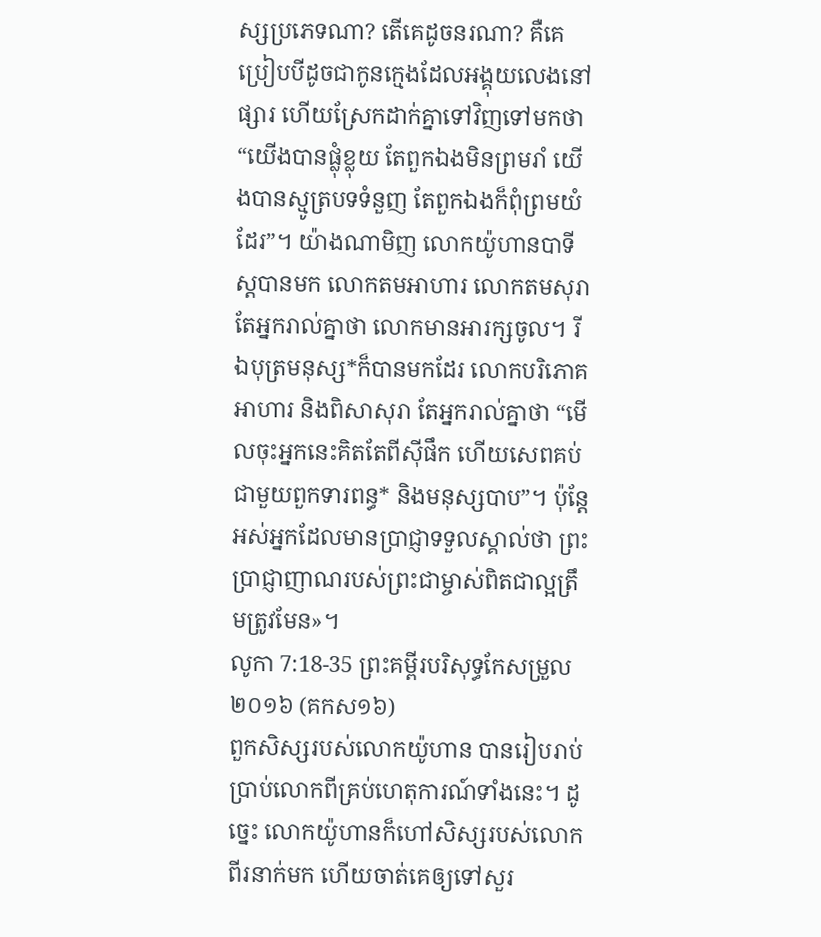ស្សប្រភេទណា? តើគេដូចនរណា? គឺគេប្រៀបបីដូចជាកូនក្មេងដែលអង្គុយលេងនៅផ្សារ ហើយស្រែកដាក់គ្នាទៅវិញទៅមកថា “យើងបានផ្លុំខ្លុយ តែពួកឯងមិនព្រមរាំ យើងបានស្មូត្របទទំនួញ តែពួកឯងក៏ពុំព្រមយំដែរ”។ យ៉ាងណាមិញ លោកយ៉ូហានបាទីស្ដបានមក លោកតមអាហារ លោកតមសុរា តែអ្នករាល់គ្នាថា លោកមានអារក្សចូល។ រីឯបុត្រមនុស្ស*ក៏បានមកដែរ លោកបរិភោគអាហារ និងពិសាសុរា តែអ្នករាល់គ្នាថា “មើលចុះអ្នកនេះគិតតែពីស៊ីផឹក ហើយសេពគប់ជាមួយពួកទារពន្ធ* និងមនុស្សបាប”។ ប៉ុន្តែ អស់អ្នកដែលមានប្រាជ្ញាទទួលស្គាល់ថា ព្រះប្រាជ្ញាញាណរបស់ព្រះជាម្ចាស់ពិតជាល្អត្រឹមត្រូវមែន»។
លូកា 7:18-35 ព្រះគម្ពីរបរិសុទ្ធកែសម្រួល ២០១៦ (គកស១៦)
ពួកសិស្សរបស់លោកយ៉ូហាន បានរៀបរាប់ប្រាប់លោកពីគ្រប់ហេតុការណ៍ទាំងនេះ។ ដូច្នេះ លោកយ៉ូហានក៏ហៅសិស្សរបស់លោកពីរនាក់មក ហើយចាត់គេឲ្យទៅសួរ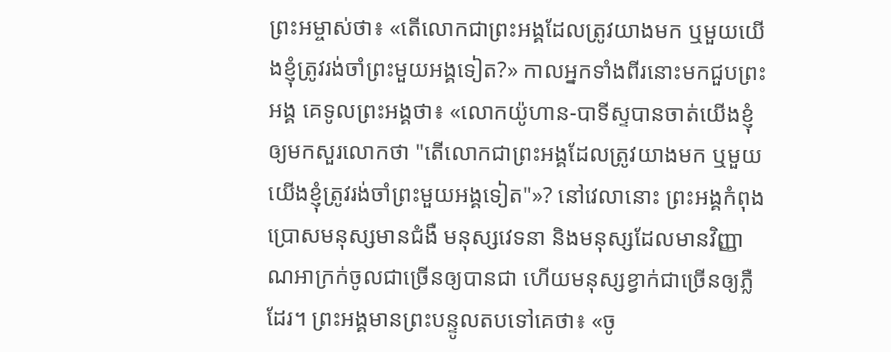ព្រះអម្ចាស់ថា៖ «តើលោកជាព្រះអង្គដែលត្រូវយាងមក ឬមួយយើងខ្ញុំត្រូវរង់ចាំព្រះមួយអង្គទៀត?» កាលអ្នកទាំងពីរនោះមកជួបព្រះអង្គ គេទូលព្រះអង្គថា៖ «លោកយ៉ូហាន-បាទីស្ទបានចាត់យើងខ្ញុំឲ្យមកសួរលោកថា "តើលោកជាព្រះអង្គដែលត្រូវយាងមក ឬមួយយើងខ្ញុំត្រូវរង់ចាំព្រះមួយអង្គទៀត"»? នៅវេលានោះ ព្រះអង្គកំពុងប្រោសមនុស្សមានជំងឺ មនុស្សវេទនា និងមនុស្សដែលមានវិញ្ញាណអាក្រក់ចូលជាច្រើនឲ្យបានជា ហើយមនុស្សខ្វាក់ជាច្រើនឲ្យភ្លឺដែរ។ ព្រះអង្គមានព្រះបន្ទូលតបទៅគេថា៖ «ចូ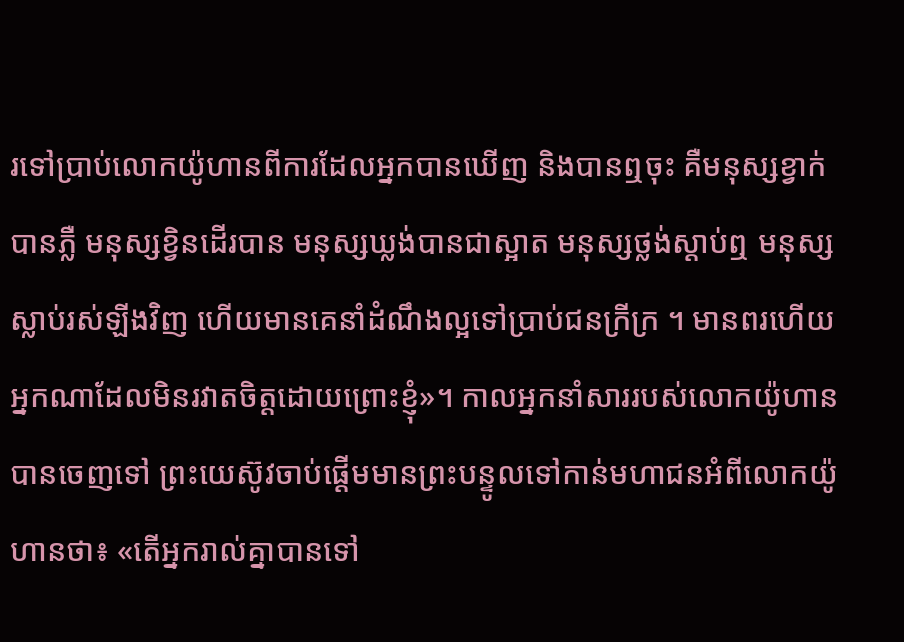រទៅប្រាប់លោកយ៉ូហានពីការដែលអ្នកបានឃើញ និងបានឮចុះ គឺមនុស្សខ្វាក់បានភ្លឺ មនុស្សខ្វិនដើរបាន មនុស្សឃ្លង់បានជាស្អាត មនុស្សថ្លង់ស្តាប់ឮ មនុស្សស្លាប់រស់ឡីងវិញ ហើយមានគេនាំដំណឹងល្អទៅប្រាប់ជនក្រីក្រ ។ មានពរហើយ អ្នកណាដែលមិនរវាតចិត្តដោយព្រោះខ្ញុំ»។ កាលអ្នកនាំសាររបស់លោកយ៉ូហានបានចេញទៅ ព្រះយេស៊ូវចាប់ផ្ដើមមានព្រះបន្ទូលទៅកាន់មហាជនអំពីលោកយ៉ូហានថា៖ «តើអ្នករាល់គ្នាបានទៅ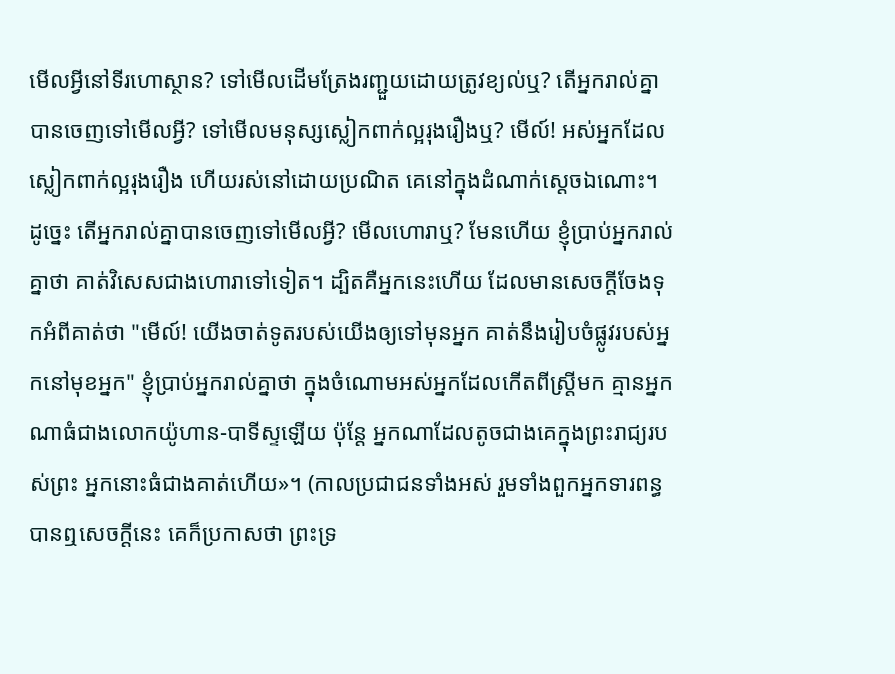មើលអ្វីនៅទីរហោស្ថាន? ទៅមើលដើមត្រែងរញ្ជួយដោយត្រូវខ្យល់ឬ? តើអ្នករាល់គ្នាបានចេញទៅមើលអ្វី? ទៅមើលមនុស្សស្លៀកពាក់ល្អរុងរឿងឬ? មើល៍! អស់អ្នកដែលស្លៀកពាក់ល្អរុងរឿង ហើយរស់នៅដោយប្រណិត គេនៅក្នុងដំណាក់ស្តេចឯណោះ។ ដូច្នេះ តើអ្នករាល់គ្នាបានចេញទៅមើលអ្វី? មើលហោរាឬ? មែនហើយ ខ្ញុំប្រាប់អ្នករាល់គ្នាថា គាត់វិសេសជាងហោរាទៅទៀត។ ដ្បិតគឺអ្នកនេះហើយ ដែលមានសេចក្តីចែងទុកអំពីគាត់ថា "មើល៍! យើងចាត់ទូតរបស់យើងឲ្យទៅមុនអ្នក គាត់នឹងរៀបចំផ្លូវរបស់អ្នកនៅមុខអ្នក" ខ្ញុំប្រាប់អ្នករាល់គ្នាថា ក្នុងចំណោមអស់អ្នកដែលកើតពីស្ត្រីមក គ្មានអ្នកណាធំជាងលោកយ៉ូហាន-បាទីស្ទឡើយ ប៉ុន្តែ អ្នកណាដែលតូចជាងគេក្នុងព្រះរាជ្យរបស់ព្រះ អ្នកនោះធំជាងគាត់ហើយ»។ (កាលប្រជាជនទាំងអស់ រួមទាំងពួកអ្នកទារពន្ធបានឮសេចក្ដីនេះ គេក៏ប្រកាសថា ព្រះទ្រ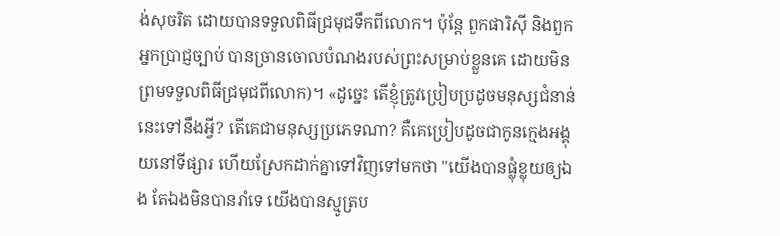ង់សុចរិត ដោយបានទទួលពិធីជ្រមុជទឹកពីលោក។ ប៉ុន្តែ ពួកផារិស៊ី និងពួកអ្នកប្រាជ្ញច្បាប់ បានច្រានចោលបំណងរបស់ព្រះសម្រាប់ខ្លួនគេ ដោយមិនព្រមទទួលពិធីជ្រមុជពីលោក)។ «ដូច្នេះ តើខ្ញុំត្រូវប្រៀបប្រដូចមនុស្សជំនាន់នេះទៅនឹងអ្វី? តើគេជាមនុស្សប្រភេទណា? គឺគេប្រៀបដូចជាកូនក្មេងអង្គុយនៅទីផ្សារ ហើយស្រែកដាក់គ្នាទៅវិញទៅមកថា "យើងបានផ្លុំខ្លុយឲ្យឯង តែឯងមិនបានរាំទេ យើងបានស្មូត្រប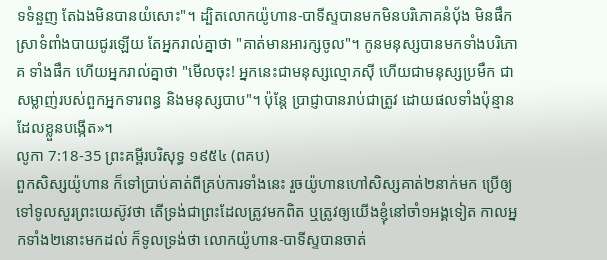ទទំនួញ តែឯងមិនបានយំសោះ"។ ដ្បិតលោកយ៉ូហាន-បាទីស្ទបានមកមិនបរិភោគនំប៉័ង មិនផឹកស្រាទំពាំងបាយជូរឡើយ តែអ្នករាល់គ្នាថា "គាត់មានអារក្សចូល"។ កូនមនុស្សបានមកទាំងបរិភោគ ទាំងផឹក ហើយអ្នករាល់គ្នាថា "មើលចុះ! អ្នកនេះជាមនុស្សល្មោភស៊ី ហើយជាមនុស្សប្រមឹក ជាសម្លាញ់របស់ពួកអ្នកទារពន្ធ និងមនុស្សបាប"។ ប៉ុន្តែ ប្រាជ្ញាបានរាប់ជាត្រូវ ដោយផលទាំងប៉ុន្មានដែលខ្លួនបង្កើត»។
លូកា 7:18-35 ព្រះគម្ពីរបរិសុទ្ធ ១៩៥៤ (ពគប)
ពួកសិស្សយ៉ូហាន ក៏ទៅប្រាប់គាត់ពីគ្រប់ការទាំងនេះ រួចយ៉ូហានហៅសិស្សគាត់២នាក់មក ប្រើឲ្យទៅទូលសួរព្រះយេស៊ូវថា តើទ្រង់ជាព្រះដែលត្រូវមកពិត ឬត្រូវឲ្យយើងខ្ញុំនៅចាំ១អង្គទៀត កាលអ្នកទាំង២នោះមកដល់ ក៏ទូលទ្រង់ថា លោកយ៉ូហាន-បាទីស្ទបានចាត់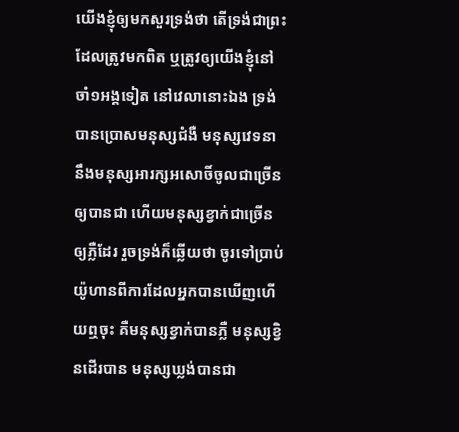យើងខ្ញុំឲ្យមកសួរទ្រង់ថា តើទ្រង់ជាព្រះដែលត្រូវមកពិត ឬត្រូវឲ្យយើងខ្ញុំនៅចាំ១អង្គទៀត នៅវេលានោះឯង ទ្រង់បានប្រោសមនុស្សជំងឺ មនុស្សវេទនា នឹងមនុស្សអារក្សអសោចិ៍ចូលជាច្រើនឲ្យបានជា ហើយមនុស្សខ្វាក់ជាច្រើនឲ្យភ្លឺដែរ រួចទ្រង់ក៏ឆ្លើយថា ចូរទៅប្រាប់យ៉ូហានពីការដែលអ្នកបានឃើញហើយឮចុះ គឺមនុស្សខ្វាក់បានភ្លឺ មនុស្សខ្វិនដើរបាន មនុស្សឃ្លង់បានជា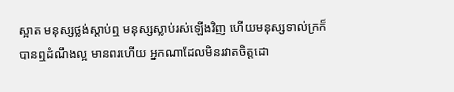ស្អាត មនុស្សថ្លង់ស្តាប់ឮ មនុស្សស្លាប់រស់ឡើងវិញ ហើយមនុស្សទាល់ក្រក៏បានឮដំណឹងល្អ មានពរហើយ អ្នកណាដែលមិនរវាតចិត្តដោ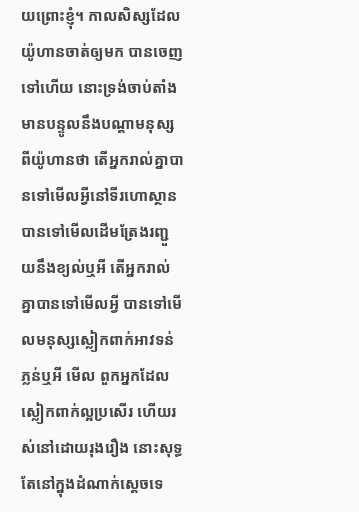យព្រោះខ្ញុំ។ កាលសិស្សដែលយ៉ូហានចាត់ឲ្យមក បានចេញទៅហើយ នោះទ្រង់ចាប់តាំងមានបន្ទូលនឹងបណ្តាមនុស្សពីយ៉ូហានថា តើអ្នករាល់គ្នាបានទៅមើលអ្វីនៅទីរហោស្ថាន បានទៅមើលដើមត្រែងរញ្ជួយនឹងខ្យល់ឬអី តើអ្នករាល់គ្នាបានទៅមើលអ្វី បានទៅមើលមនុស្សស្លៀកពាក់អាវទន់ភ្លន់ឬអី មើល ពួកអ្នកដែលស្លៀកពាក់ល្អប្រសើរ ហើយរស់នៅដោយរុងរឿង នោះសុទ្ធតែនៅក្នុងដំណាក់ស្តេចទេ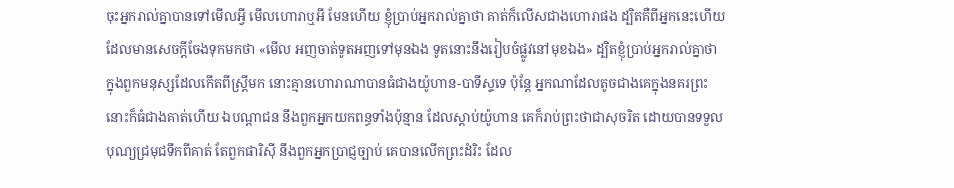ចុះអ្នករាល់គ្នាបានទៅមើលអ្វី មើលហោរាឬអី មែនហើយ ខ្ញុំប្រាប់អ្នករាល់គ្នាថា គាត់ក៏លើសជាងហោរាផង ដ្បិតគឺពីអ្នកនេះហើយ ដែលមានសេចក្ដីចែងទុកមកថា «មើល អញចាត់ទូតអញទៅមុនឯង ទូតនោះនឹងរៀបចំផ្លូវនៅមុខឯង» ដ្បិតខ្ញុំប្រាប់អ្នករាល់គ្នាថា ក្នុងពួកមនុស្សដែលកើតពីស្ត្រីមក នោះគ្មានហោរាណាបានធំជាងយ៉ូហាន-បាទីស្ទទេ ប៉ុន្តែ អ្នកណាដែលតូចជាងគេក្នុងនគរព្រះ នោះក៏ធំជាងគាត់ហើយ ឯបណ្តាជន នឹងពួកអ្នកយកពន្ធទាំងប៉ុន្មាន ដែលស្តាប់យ៉ូហាន គេក៏រាប់ព្រះថាជាសុចរិត ដោយបានទទួលបុណ្យជ្រមុជទឹកពីគាត់ តែពួកផារិស៊ី នឹងពួកអ្នកប្រាជ្ញច្បាប់ គេបានលើកព្រះដំរិះ ដែល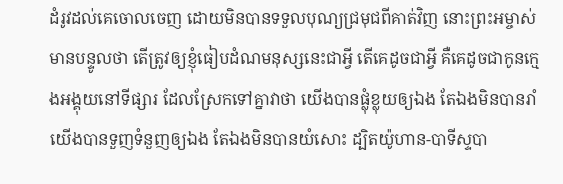ដំរូវដល់គេចោលចេញ ដោយមិនបានទទួលបុណ្យជ្រមុជពីគាត់វិញ នោះព្រះអម្ចាស់មានបន្ទូលថា តើត្រូវឲ្យខ្ញុំធៀបដំណមនុស្សនេះជាអ្វី តើគេដូចជាអ្វី គឺគេដូចជាកូនក្មេងអង្គុយនៅទីផ្សារ ដែលស្រែកទៅគ្នាវាថា យើងបានផ្លុំខ្លុយឲ្យឯង តែឯងមិនបានរាំ យើងបានទួញទំនួញឲ្យឯង តែឯងមិនបានយំសោះ ដ្បិតយ៉ូហាន-បាទីស្ទបា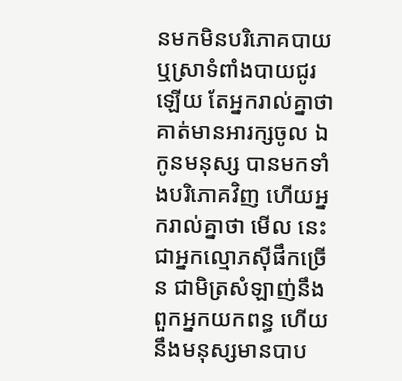នមកមិនបរិភោគបាយ ឬស្រាទំពាំងបាយជូរឡើយ តែអ្នករាល់គ្នាថា គាត់មានអារក្សចូល ឯកូនមនុស្ស បានមកទាំងបរិភោគវិញ ហើយអ្នករាល់គ្នាថា មើល នេះជាអ្នកល្មោភស៊ីផឹកច្រើន ជាមិត្រសំឡាញ់នឹងពួកអ្នកយកពន្ធ ហើយនឹងមនុស្សមានបាប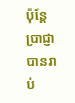ប៉ុន្តែ ប្រាជ្ញាបានរាប់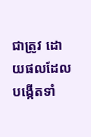ជាត្រូវ ដោយផលដែលបង្កើតទាំ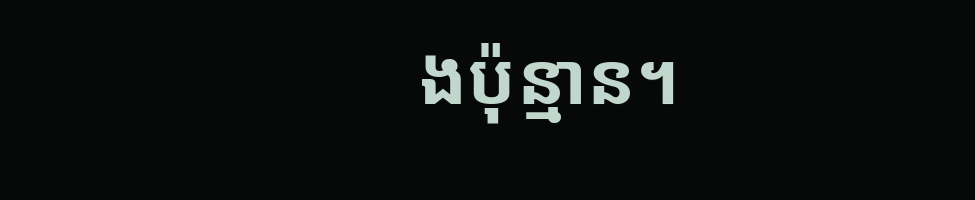ងប៉ុន្មាន។